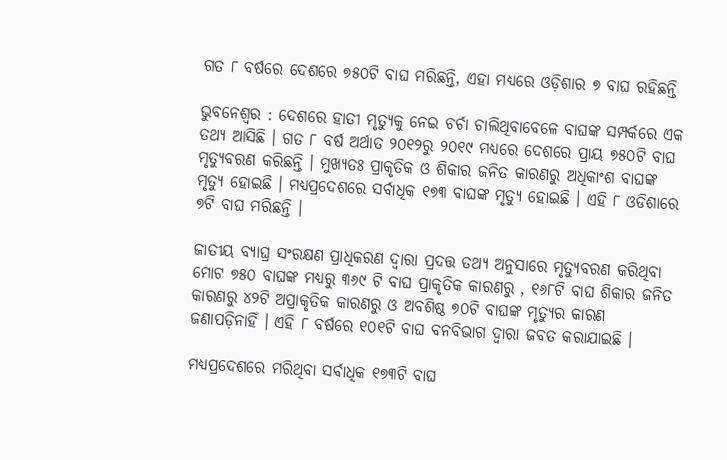ଗତ ୮ ବର୍ଷରେ ଦେଶରେ ୭୫୦ଟି ବାଘ ମରିଛନ୍ତି, ଏହା ମଧ୍ୟରେ ଓଡ଼ିଶାର ୭ ବାଘ ରହିଛନ୍ତି

ଭୁବନେଶ୍ୱର : ଦେଶରେ ହାତୀ ମୃତ୍ୟୁକୁ ନେଇ ଚର୍ଚା ଚାଲିଥିବାବେଳେ ବାଘଙ୍କ ସମ୍ପର୍କରେ ଏକ ତଥ୍ୟ ଆସିଛି । ଗତ ୮ ବର୍ଷ ଅର୍ଥାତ ୨୦୧୨ରୁ ୨୦୧୯ ମଧ୍ୟରେ ଦେଶରେ ପ୍ରାୟ ୭୫୦ଟି ବାଘ ମୃତ୍ୟୁବରଣ କରିଛନ୍ତି । ମୁଖ୍ୟତଃ ପ୍ରାକୃତିକ ଓ ଶିକାର ଜନିତ କାରଣରୁ ଅଧିକାଂଶ ବାଘଙ୍କ ମୃତ୍ୟୁ ହୋଇଛି । ମଧ୍ୟପ୍ରଦେଶରେ ସର୍ବାଧିକ ୧୭୩ ବାଘଙ୍କ ମୃତ୍ୟୁ ହୋଇଛି । ଏହି ୮ ଓଡିଶାରେ ୭ଟି ବାଘ ମରିଛନ୍ତି ।

ଜାତୀୟ ବ୍ୟାଘ୍ର ସଂରକ୍ଷଣ ପ୍ରାଧିକରଣ ଦ୍ୱାରା ପ୍ରଦତ୍ତ ତଥ୍ୟ ଅନୁସାରେ ମୃତ୍ୟୁବରଣ କରିଥିବା ମୋଟ ୭୫୦ ବାଘଙ୍କ ମଧ୍ୟରୁ ୩୬୯ ଟି ବାଘ ପ୍ରାକୃତିକ କାରଣରୁ , ୧୬୮ଟି ବାଘ ଶିକାର ଜନିତ କାରଣରୁ ୪୨ଟି ଅପ୍ରାକୃତିକ କାରଣରୁ ଓ ଅବଶିଷ୍ଠ ୭୦ଟି ବାଘଙ୍କ ମୃତ୍ୟୁର କାରଣ ଜଣାପଡ଼ିନାହିଁ । ଏହି ୮ ବର୍ଷରେ ୧୦୧ଟି ବାଘ ବନବିଭାଗ ଦ୍ୱାରା ଜବତ କରାଯାଇଛି ।

ମଧ୍ୟପ୍ରଦେଶରେ ମରିଥିବା ସର୍ବାଧିକ ୧୭୩ଟି ବାଘ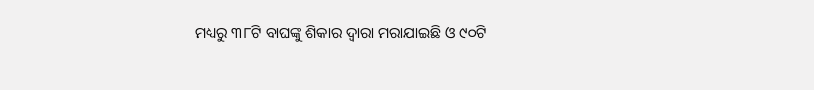ମଧ୍ୟରୁ ୩୮ଟି ବାଘଙ୍କୁ ଶିକାର ଦ୍ୱାରା ମରାଯାଇଛି ଓ ୯୦ଟି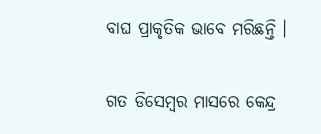ବାଘ ପ୍ରାକୃତିକ ଭାବେ ମରିଛନ୍ତି ।

ଗତ ଡିସେମ୍ବର ମାସରେ କେନ୍ଦ୍ର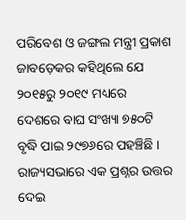ପରିବେଶ ଓ ଜଙ୍ଗଲ ମନ୍ତ୍ରୀ ପ୍ରକାଶ ଜାବଡ଼େକର କହିଥିଲେ ଯେ ୨୦୧୫ରୁ ୨୦୧୯ ମଧ୍ୟରେ ଦେଶରେ ବାଘ ସଂଖ୍ୟା ୭୫୦ଟି ବୃଦ୍ଧି ପାଇ ୨୯୭୬ରେ ପହଞ୍ଚିଛି । ରାଜ୍ୟସଭାରେ ଏକ ପ୍ରଶ୍ନର ଉତ୍ତର ଦେଇ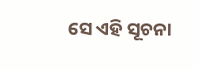ସେ ଏହି ସୂଚନା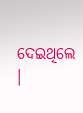ଦେଇଥିଲେ ।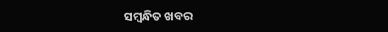ସମ୍ବନ୍ଧିତ ଖବର